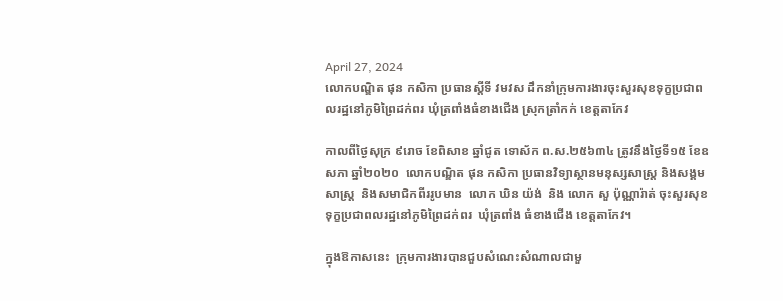April 27, 2024
លោកបណ្ឌិត ផុន កសិកា ប្រធានស្តីទី វមវស ដឹកនាំក្រុមការងារចុះសួរសុខទុក្ខប្រជាពលរដ្ឋនៅភូមិព្រៃដក់ពរ ឃុំត្រពាំងធំខាងជើង ស្រុកត្រាំកក់ ខេត្តតាកែវ

កាលពីថ្ងៃសុក្រ ៩រោច ខែពិសាខ ឆ្នាំជូត ទោស័ក ព.ស.២៥៦៣៤ ត្រូវនឹងថ្ងៃទី១៥ ខែឧសភា ឆ្នាំ២០២០  លោកបណ្ឌិត ផុន កសិកា ប្រធានវិទ្យាស្ថានមនុស្សសាស្រ្ត និងសង្គមសាស្រ្ត  និងសមាជិកពីររូបមាន  លោក ឃិន យ៉ង់  និង លោក សួ ប៉ុណ្ណារ៉ាត់ ចុះសួរសុខទុក្ខប្រជាពលរដ្ឋនៅភូមិព្រៃដក់ពរ  ឃុំត្រពាំង ធំខាងជើង ខេត្តតាកែវ។

ក្នុងឱកាសនេះ  ក្រុមការងារបានជួបសំណេះសំណាលជាមួ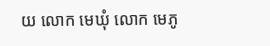យ លោក មេឃុំ លោក មេភូ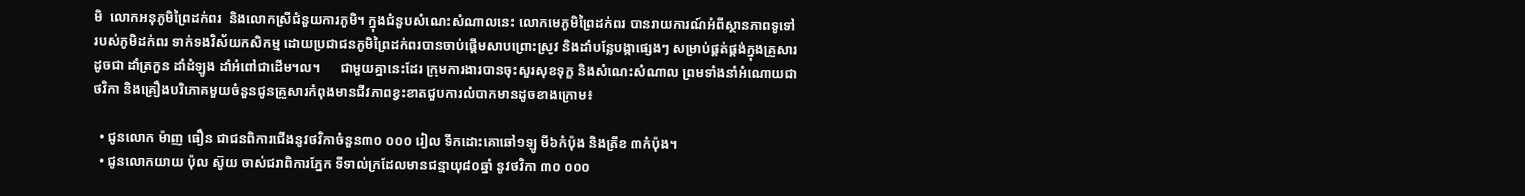មិ  លោកអនុភូមិព្រៃដក់ពរ  និងលោកស្រីជំនួយការភូមិ។ ក្នុងជំនួបសំណេះសំណាលនេះ លោកមេភូមិព្រៃដក់ពរ បានរាយការណ៍អំពីស្ថានភាពទូទៅរបស់ភូមិដក់ពរ ទាក់ទងវិស័យកសិកម្ម ដោយប្រជាជនភូមិព្រៃដក់ពរបានចាប់ផ្តើមសាបព្រោះស្រូវ និងដាំបន្លែបង្កាផ្សេងៗ សម្រាប់ផ្គត់ផ្គង់ក្នុងគ្រួសារ ដូចជា ដាំត្រកួន ដាំដំឡូង ដាំអំពៅជាដើម។ល។      ជាមួយគ្នានេះដែរ ក្រុមការងារបានចុះសួរសុខទុក្ខ និងសំណេះសំណាល ព្រមទាំងនាំអំណោយជាថវិកា និងគ្រឿងបរិភោគមួយចំនួនជូនគ្រួសារកំពុងមានជីវភាពខ្វះខាតជួបការលំបាកមានដូចខាងក្រោម៖

  • ជូនលោក ម៉ាញ ធឿន ជាជនពិការជើងនូវថវិកាចំនួន៣០ ០០០ រៀល ទឹកដោះគោឆៅ១ឡូ មី៦កំប៉ុង និងត្រីខ ៣កំប៉ុង។
  • ជូនលោកយាយ ប៉ុល ស៊ូយ ចាស់ជរាពិការភ្នែក ទីទាល់ក្រដែលមានជន្មាយុ៨០ឆ្នាំ នូវថវិកា ៣០ ០០០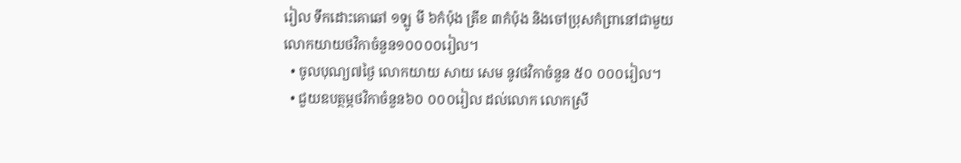រៀល ទឹកដោះគោឆៅ ១ឡូ មី ៦កំប៉ុង ត្រីខ ៣កំប៉ុង និងចៅប្រុសកំព្រានៅជាមួយលោកយាយថវិកាចំនួន១០០០០រៀល។
  • ចូលបុណ្យ៧ថ្ងៃ លោកយាយ សាយ សេម នូវថវិកាចំនួន ៥០ ០០០រៀល។
  • ជួយឧបត្ថម្ភថវិកាចំនួន៦០ ០០០រៀល ដល់លោក លោកស្រី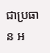ជាប្រធាន អ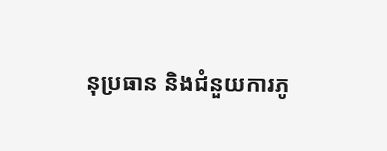នុប្រធាន និងជំនួយការភូ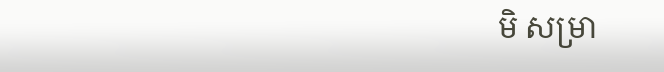មិ សម្រា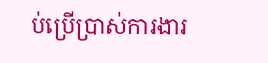ប់ប្រើប្រាស់ការងារ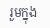រួមក្នុង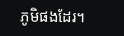ភូមិផងដែរ។